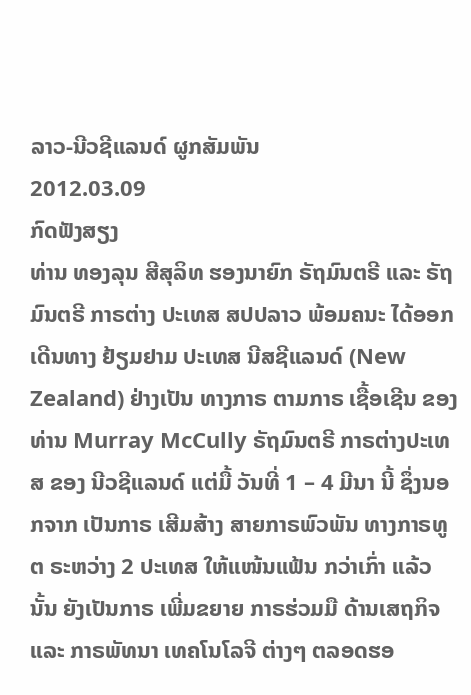ລາວ-ນີວຊີແລນດ໌ ຜູກສັມພັນ
2012.03.09
ກົດຟັງສຽງ
ທ່ານ ທອງລຸນ ສີສຸລິທ ຮອງນາຍົກ ຣັຖມົນຕຣີ ແລະ ຣັຖມົນຕຣີ ກາຣຕ່າງ ປະເທສ ສປປລາວ ພ້ອມຄນະ ໄດ້ອອກເດີນທາງ ຢ້ຽມຢາມ ປະເທສ ນີສຊີແລນດ໌ (New Zealand) ຢ່າງເປັນ ທາງກາຣ ຕາມກາຣ ເຊື້ອເຊີນ ຂອງ ທ່ານ Murray McCully ຣັຖມົນຕຣີ ກາຣຕ່າງປະເທສ ຂອງ ນີວຊີແລນດ໌ ແຕ່ມື້ ວັນທີ່ 1 – 4 ມີນາ ນີ້ ຊຶ່ງນອກຈາກ ເປັນກາຣ ເສີມສ້າງ ສາຍກາຣພົວພັນ ທາງກາຣທູຕ ຣະຫວ່າງ 2 ປະເທສ ໃຫ້ແໜ້ນແຟ້ນ ກວ່າເກົ່າ ແລ້ວນັ້ນ ຍັງເປັນກາຣ ເພີ່ມຂຍາຍ ກາຣຮ່ວມມື ດ້ານເສຖກິຈ ແລະ ກາຣພັທນາ ເທຄໂນໂລຈີ ຕ່າງໆ ຕລອດຮອ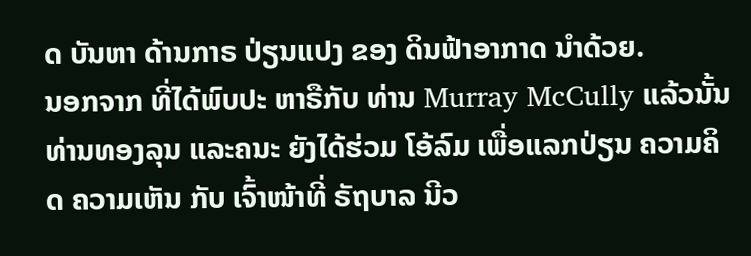ດ ບັນຫາ ດ້ານກາຣ ປ່ຽນແປງ ຂອງ ດິນຟ້າອາກາດ ນຳດ້ວຍ.
ນອກຈາກ ທີ່ໄດ້ພົບປະ ຫາຣືກັບ ທ່ານ Murray McCully ແລ້ວນັ້ນ ທ່ານທອງລຸນ ແລະຄນະ ຍັງໄດ້ຮ່ວມ ໂອ້ລົມ ເພື່ອແລກປ່ຽນ ຄວາມຄິດ ຄວາມເຫັນ ກັບ ເຈົ້າໜ້າທີ່ ຣັຖບາລ ນີວ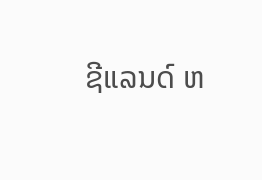ຊີແລນດ໌ ຫ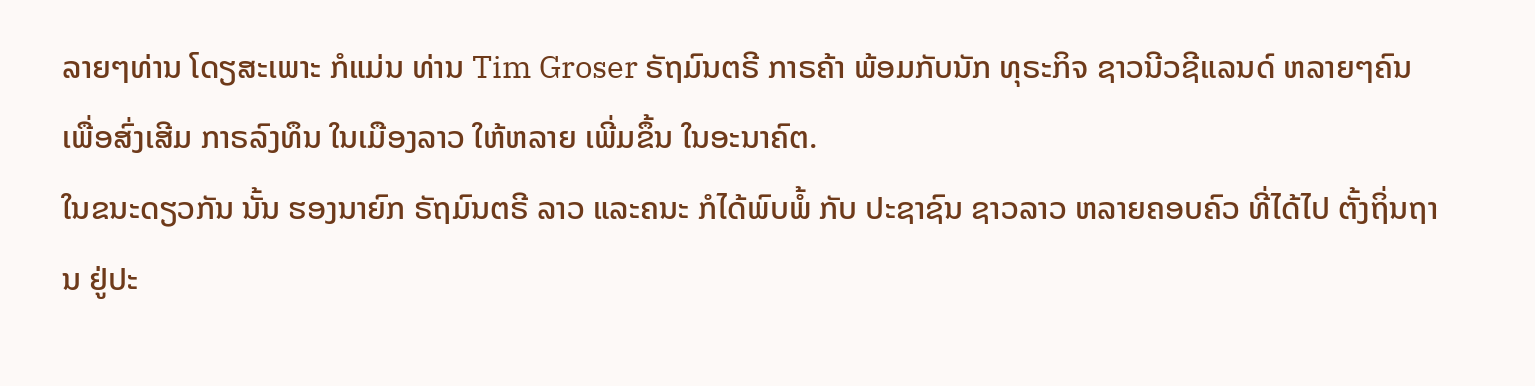ລາຍໆທ່ານ ໂດຽສະເພາະ ກໍແມ່ນ ທ່ານ Tim Groser ຣັຖມົນຕຣີ ກາຣຄ້າ ພ້ອມກັບນັກ ທຸຣະກິຈ ຊາວນີວຊີແລນດ໌ ຫລາຍໆຄົນ ເພື່ອສົ່ງເສີມ ກາຣລົງທຶນ ໃນເມືອງລາວ ໃຫ້ຫລາຍ ເພີ່ມຂຶ້ນ ໃນອະນາຄົຕ.
ໃນຂນະດຽວກັນ ນັ້ນ ຮອງນາຍົກ ຣັຖມົນຕຣີ ລາວ ແລະຄນະ ກໍໄດ້ພົບພໍ້ ກັບ ປະຊາຊົນ ຊາວລາວ ຫລາຍຄອບຄົວ ທີ່ໄດ້ໄປ ຕັ້ງຖິ່ນຖານ ຢູ່ປະ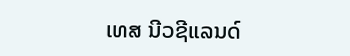ເທສ ນີວຊີແລນດ໌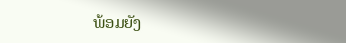ພ້ອມຍັງ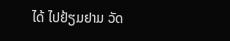ໄດ້ ໄປຢ້ຽມຢາມ ວັດ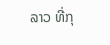ລາວ ທີ່ກຸ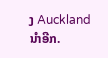ງ Auckland ນຳອີກ.